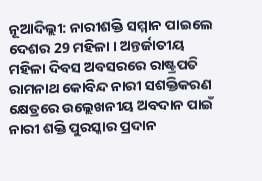ନୂଆଦିଲ୍ଲୀ: ନାରୀଶକ୍ତି ସମ୍ମାନ ପାଇଲେ ଦେଶର 29 ମହିଳା । ଅନ୍ତର୍ଜାତୀୟ ମହିଳା ଦିବସ ଅବସରରେ ରାଷ୍ଟ୍ରପତି ରାମନାଥ କୋବିନ୍ଦ ନାରୀ ସଶକ୍ତିକରଣ କ୍ଷେତ୍ରରେ ଉଲ୍ଲେଖନୀୟ ଅବଦାନ ପାଇଁ ନାରୀ ଶକ୍ତି ପୁରସ୍କାର ପ୍ରଦାନ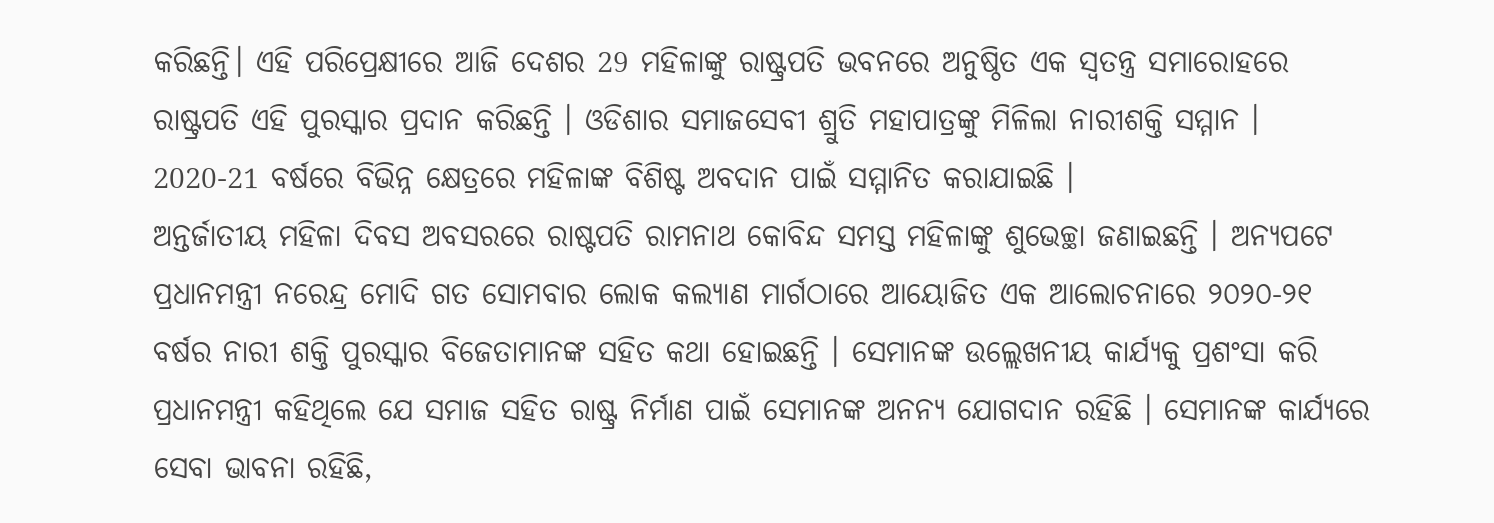କରିଛନ୍ତି। ଏହି ପରିପ୍ରେକ୍ଷୀରେ ଆଜି ଦେଶର 29 ମହିଳାଙ୍କୁ ରାଷ୍ଟ୍ରପତି ଭବନରେ ଅନୁଷ୍ଠିତ ଏକ ସ୍ବତନ୍ତ୍ର ସମାରୋହରେ ରାଷ୍ଟ୍ରପତି ଏହି ପୁରସ୍କାର ପ୍ରଦାନ କରିଛନ୍ତି । ଓଡିଶାର ସମାଜସେବୀ ଶ୍ରୁତି ମହାପାତ୍ରଙ୍କୁ ମିଳିଲା ନାରୀଶକ୍ତି ସମ୍ମାନ । 2020-21 ବର୍ଷରେ ବିଭିନ୍ନ କ୍ଷେତ୍ରରେ ମହିଳାଙ୍କ ବିଶିଷ୍ଟ ଅବଦାନ ପାଇଁ ସମ୍ମାନିତ କରାଯାଇଛି ।
ଅନ୍ତର୍ଜାତୀୟ ମହିଳା ଦିବସ ଅବସରରେ ରାଷ୍ଟପତି ରାମନାଥ କୋବିନ୍ଦ ସମସ୍ତ ମହିଳାଙ୍କୁ ଶୁଭେଚ୍ଛା ଜଣାଇଛନ୍ତି । ଅନ୍ୟପଟେ ପ୍ରଧାନମନ୍ତ୍ରୀ ନରେନ୍ଦ୍ର ମୋଦି ଗତ ସୋମବାର ଲୋକ କଲ୍ୟାଣ ମାର୍ଗଠାରେ ଆୟୋଜିତ ଏକ ଆଲୋଚନାରେ ୨୦୨୦-୨୧ ବର୍ଷର ନାରୀ ଶକ୍ତି ପୁରସ୍କାର ବିଜେତାମାନଙ୍କ ସହିତ କଥା ହୋଇଛନ୍ତି । ସେମାନଙ୍କ ଉଲ୍ଲେଖନୀୟ କାର୍ଯ୍ୟକୁ ପ୍ରଶଂସା କରି ପ୍ରଧାନମନ୍ତ୍ରୀ କହିଥିଲେ ଯେ ସମାଜ ସହିତ ରାଷ୍ଟ୍ର ନିର୍ମାଣ ପାଇଁ ସେମାନଙ୍କ ଅନନ୍ୟ ଯୋଗଦାନ ରହିଛି । ସେମାନଙ୍କ କାର୍ଯ୍ୟରେ ସେବା ଭାବନା ରହିଛି,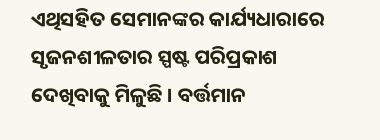ଏଥିସହିତ ସେମାନଙ୍କର କାର୍ଯ୍ୟଧାରାରେ ସୃଜନଶୀଳତାର ସ୍ପଷ୍ଟ ପରିପ୍ରକାଶ ଦେଖିବାକୁ ମିଳୁଛି । ବର୍ତ୍ତମାନ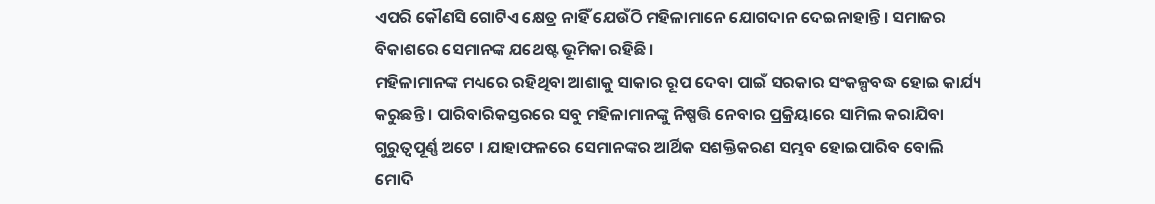ଏପରି କୌଣସି ଗୋଟିଏ କ୍ଷେତ୍ର ନାହିଁ ଯେଉଁଠି ମହିଳାମାନେ ଯୋଗଦାନ ଦେଇନାହାନ୍ତି । ସମାଜର ବିକାଶରେ ସେମାନଙ୍କ ଯଥେଷ୍ଟ ଭୂମିକା ରହିଛି।
ମହିଳାମାନଙ୍କ ମଧ୍ୟରେ ରହିଥିବା ଆଶାକୁ ସାକାର ରୂପ ଦେବା ପାଇଁ ସରକାର ସଂକଳ୍ପବଦ୍ଧ ହୋଇ କାର୍ଯ୍ୟ କରୁଛନ୍ତି । ପାରିବାରିକସ୍ତରରେ ସବୁ ମହିଳାମାନଙ୍କୁ ନିଷ୍ପତ୍ତି ନେବାର ପ୍ରକ୍ରିୟାରେ ସାମିଲ କରାଯିବା ଗୁରୁତ୍ବପୂର୍ଣ୍ଣ ଅଟେ । ଯାହାଫଳରେ ସେମାନଙ୍କର ଆର୍ଥିକ ସଶକ୍ତିକରଣ ସମ୍ଭବ ହୋଇପାରିବ ବୋଲି ମୋଦି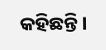କହିଛନ୍ତି ।